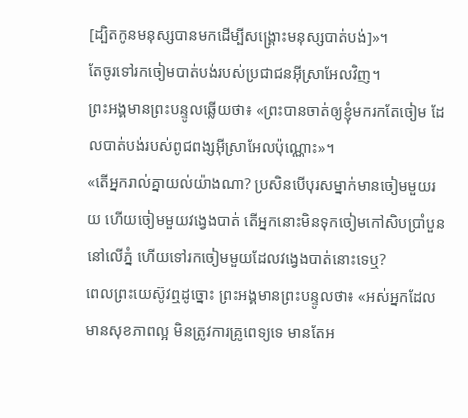[ដ្បិតកូនមនុស្សបានមកដើម្បីសង្គ្រោះមនុស្សបាត់បង់]»។
តែចូរទៅរកចៀមបាត់បង់របស់ប្រជាជនអ៊ីស្រាអែលវិញ។
ព្រះអង្គមានព្រះបន្ទូលឆ្លើយថា៖ «ព្រះបានចាត់ឲ្យខ្ញុំមករកតែចៀម ដែលបាត់បង់របស់ពូជពង្សអ៊ីស្រាអែលប៉ុណ្ណោះ»។
«តើអ្នករាល់គ្នាយល់យ៉ាងណា? ប្រសិនបើបុរសម្នាក់មានចៀមមួយរយ ហើយចៀមមួយវងេ្វងបាត់ តើអ្នកនោះមិនទុកចៀមកៅសិបប្រាំបួននៅលើភ្នំ ហើយទៅរកចៀមមួយដែលវង្វេងបាត់នោះទេឬ?
ពេលព្រះយេស៊ូវឮដូច្នោះ ព្រះអង្គមានព្រះបន្ទូលថា៖ «អស់អ្នកដែលមានសុខភាពល្អ មិនត្រូវការគ្រូពេទ្យទេ មានតែអ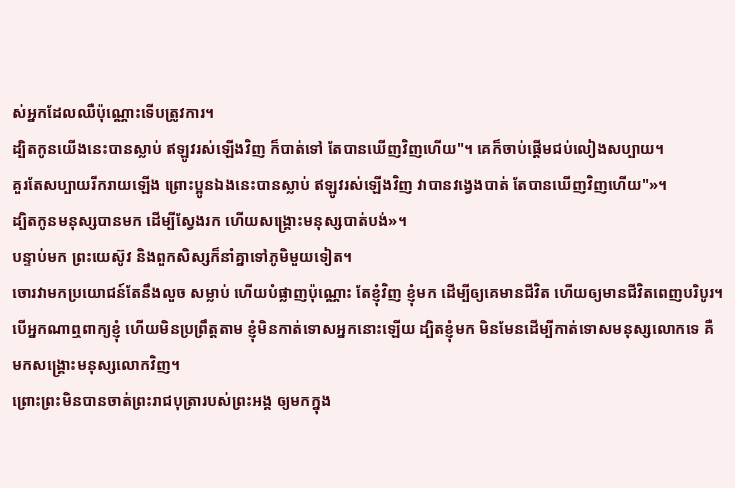ស់អ្នកដែលឈឺប៉ុណ្ណោះទើបត្រូវការ។
ដ្បិតកូនយើងនេះបានស្លាប់ ឥឡូវរស់ឡើងវិញ ក៏បាត់ទៅ តែបានឃើញវិញហើយ"។ គេក៏ចាប់ផ្តើមជប់លៀងសប្បាយ។
គួរតែសប្បាយរីករាយឡើង ព្រោះប្អូនឯងនេះបានស្លាប់ ឥឡូវរស់ឡើងវិញ វាបានវង្វេងបាត់ តែបានឃើញវិញហើយ"»។
ដ្បិតកូនមនុស្សបានមក ដើម្បីស្វែងរក ហើយសង្គ្រោះមនុស្សបាត់បង់»។
បន្ទាប់មក ព្រះយេស៊ូវ និងពួកសិស្សក៏នាំគ្នាទៅភូមិមួយទៀត។
ចោរវាមកប្រយោជន៍តែនឹងលួច សម្លាប់ ហើយបំផ្លាញប៉ុណ្ណោះ តែខ្ញុំវិញ ខ្ញុំមក ដើម្បីឲ្យគេមានជីវិត ហើយឲ្យមានជីវិតពេញបរិបូរ។
បើអ្នកណាឮពាក្យខ្ញុំ ហើយមិនប្រព្រឹត្តតាម ខ្ញុំមិនកាត់ទោសអ្នកនោះឡើយ ដ្បិតខ្ញុំមក មិនមែនដើម្បីកាត់ទោសមនុស្សលោកទេ គឺមកសង្គ្រោះមនុស្សលោកវិញ។
ព្រោះព្រះមិនបានចាត់ព្រះរាជបុត្រារបស់ព្រះអង្គ ឲ្យមកក្នុង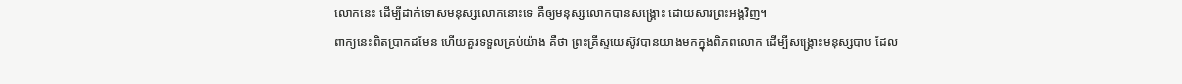លោកនេះ ដើម្បីដាក់ទោសមនុស្សលោកនោះទេ គឺឲ្យមនុស្សលោកបានសង្គ្រោះ ដោយសារព្រះអង្គវិញ។
ពាក្យនេះពិតប្រាកដមែន ហើយគួរទទួលគ្រប់យ៉ាង គឺថា ព្រះគ្រីស្ទយេស៊ូវបានយាងមកក្នុងពិភពលោក ដើម្បីសង្គ្រោះមនុស្សបាប ដែល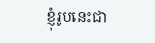ខ្ញុំរូបនេះជា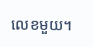លេខមួយ។